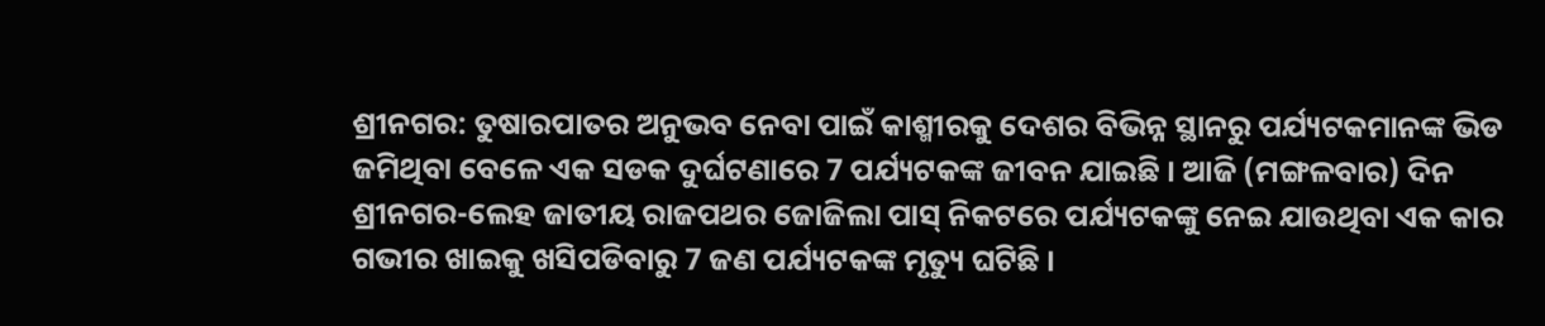ଶ୍ରୀନଗର: ତୁଷାରପାତର ଅନୁଭବ ନେବା ପାଇଁ କାଶ୍ମୀରକୁ ଦେଶର ବିଭିନ୍ନ ସ୍ଥାନରୁ ପର୍ଯ୍ୟଟକମାନଙ୍କ ଭିଡ ଜମିଥିବା ବେଳେ ଏକ ସଡକ ଦୁର୍ଘଟଣାରେ 7 ପର୍ଯ୍ୟଟକଙ୍କ ଜୀବନ ଯାଇଛି । ଆଜି (ମଙ୍ଗଳବାର) ଦିନ ଶ୍ରୀନଗର-ଲେହ ଜାତୀୟ ରାଜପଥର ଜୋଜିଲା ପାସ୍ ନିକଟରେ ପର୍ଯ୍ୟଟକଙ୍କୁ ନେଇ ଯାଉଥିବା ଏକ କାର ଗଭୀର ଖାଇକୁ ଖସିପଡିବାରୁ 7 ଜଣ ପର୍ଯ୍ୟଟକଙ୍କ ମୃତ୍ୟୁ ଘଟିଛି ।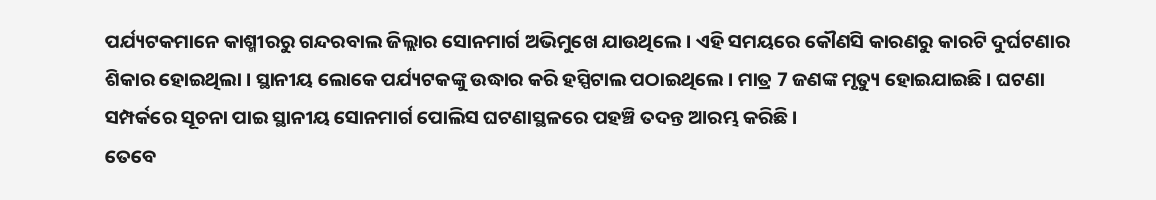ପର୍ଯ୍ୟଟକମାନେ କାଶ୍ମୀରରୁ ଗନ୍ଦରବାଲ ଜିଲ୍ଲାର ସୋନମାର୍ଗ ଅଭିମୁଖେ ଯାଉଥିଲେ । ଏହି ସମୟରେ କୌଣସି କାରଣରୁ କାରଟି ଦୁର୍ଘଟଣାର ଶିକାର ହୋଇଥିଲା । ସ୍ଥାନୀୟ ଲୋକେ ପର୍ଯ୍ୟଟକଙ୍କୁ ଉଦ୍ଧାର କରି ହସ୍ପିଟାଲ ପଠାଇଥିଲେ । ମାତ୍ର 7 ଜଣଙ୍କ ମୃତ୍ୟୁ ହୋଇଯାଇଛି । ଘଟଣା ସମ୍ପର୍କରେ ସୂଚନା ପାଇ ସ୍ଥାନୀୟ ସୋନମାର୍ଗ ପୋଲିସ ଘଟଣାସ୍ଥଳରେ ପହଞ୍ଚି ତଦନ୍ତ ଆରମ୍ଭ କରିଛି ।
ତେବେ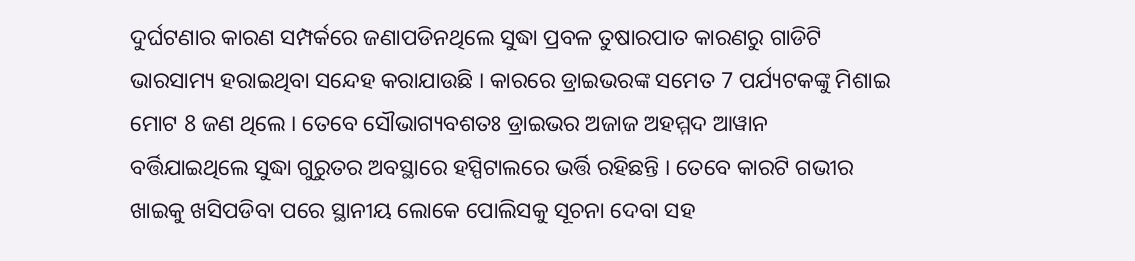ଦୁର୍ଘଟଣାର କାରଣ ସମ୍ପର୍କରେ ଜଣାପଡିନଥିଲେ ସୁଦ୍ଧା ପ୍ରବଳ ତୁଷାରପାତ କାରଣରୁ ଗାଡିଟି ଭାରସାମ୍ୟ ହରାଇଥିବା ସନ୍ଦେହ କରାଯାଉଛି । କାରରେ ଡ୍ରାଇଭରଙ୍କ ସମେତ 7 ପର୍ଯ୍ୟଟକଙ୍କୁ ମିଶାଇ ମୋଟ 8 ଜଣ ଥିଲେ । ତେବେ ସୌଭାଗ୍ୟବଶତଃ ଡ୍ରାଇଭର ଅଜାଜ ଅହମ୍ମଦ ଆୱାନ ବର୍ତ୍ତିଯାଇଥିଲେ ସୁଦ୍ଧା ଗୁରୁତର ଅବସ୍ଥାରେ ହସ୍ପିଟାଲରେ ଭର୍ତ୍ତି ରହିଛନ୍ତି । ତେବେ କାରଟି ଗଭୀର ଖାଇକୁ ଖସିପଡିବା ପରେ ସ୍ଥାନୀୟ ଲୋକେ ପୋଲିସକୁ ସୂଚନା ଦେବା ସହ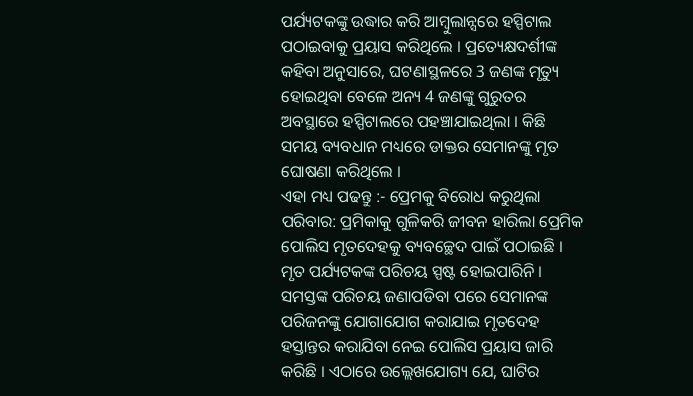ପର୍ଯ୍ୟଟକଙ୍କୁ ଉଦ୍ଧାର କରି ଆମ୍ବୁଲାନ୍ସରେ ହସ୍ପିଟାଲ ପଠାଇବାକୁ ପ୍ରୟାସ କରିଥିଲେ । ପ୍ରତ୍ୟେକ୍ଷଦର୍ଶୀଙ୍କ କହିବା ଅନୁସାରେ, ଘଟଣାସ୍ଥଳରେ 3 ଜଣଙ୍କ ମୃତ୍ୟୁ ହୋଇଥିବା ବେଳେ ଅନ୍ୟ 4 ଜଣଙ୍କୁ ଗୁରୁତର ଅବସ୍ଥାରେ ହସ୍ପିଟାଲରେ ପହଞ୍ଚାଯାଇଥିଲା । କିଛି ସମୟ ବ୍ୟବଧାନ ମଧ୍ୟରେ ଡାକ୍ତର ସେମାନଙ୍କୁ ମୃତ ଘୋଷଣା କରିଥିଲେ ।
ଏହା ମଧ୍ୟ ପଢନ୍ତୁ :- ପ୍ରେମକୁ ବିରୋଧ କରୁଥିଲା ପରିବାର: ପ୍ରମିକାକୁ ଗୁଳିକରି ଜୀବନ ହାରିଲା ପ୍ରେମିକ
ପୋଲିସ ମୃତଦେହକୁ ବ୍ୟବଚ୍ଛେଦ ପାଇଁ ପଠାଇଛି । ମୃତ ପର୍ଯ୍ୟଟକଙ୍କ ପରିଚୟ ସ୍ପଷ୍ଟ ହୋଇପାରିନି । ସମସ୍ତଙ୍କ ପରିଚୟ ଜଣାପଡିବା ପରେ ସେମାନଙ୍କ ପରିଜନଙ୍କୁ ଯୋଗାଯୋଗ କରାଯାଇ ମୃତଦେହ ହସ୍ତାନ୍ତର କରାଯିବା ନେଇ ପୋଲିସ ପ୍ରୟାସ ଜାରି କରିଛି । ଏଠାରେ ଉଲ୍ଲେଖଯୋଗ୍ୟ ଯେ, ଘାଟିର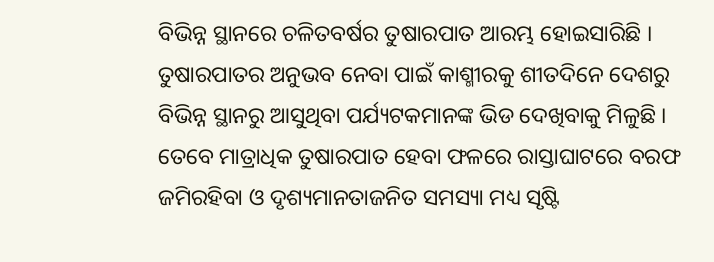ବିଭିନ୍ନ ସ୍ଥାନରେ ଚଳିତବର୍ଷର ତୁଷାରପାତ ଆରମ୍ଭ ହୋଇସାରିଛି । ତୁଷାରପାତର ଅନୁଭବ ନେବା ପାଇଁ କାଶ୍ମୀରକୁ ଶୀତଦିନେ ଦେଶରୁ ବିଭିନ୍ନ ସ୍ଥାନରୁ ଆସୁଥିବା ପର୍ଯ୍ୟଟକମାନଙ୍କ ଭିଡ ଦେଖିବାକୁ ମିଳୁଛି । ତେବେ ମାତ୍ରାଧିକ ତୁଷାରପାତ ହେବା ଫଳରେ ରାସ୍ତାଘାଟରେ ବରଫ ଜମିରହିବା ଓ ଦୃଶ୍ୟମାନତାଜନିତ ସମସ୍ୟା ମଧ୍ୟ ସୃଷ୍ଟି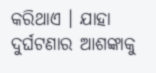କରିଥାଏ । ଯାହା ଦୁର୍ଘଟଣାର ଆଶଙ୍କାକୁ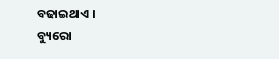ବଢାଇଥାଏ ।
ବ୍ୟୁରୋ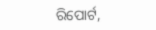ରିପୋର୍ଟ,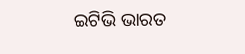ଇଟିଭି ଭାରତ